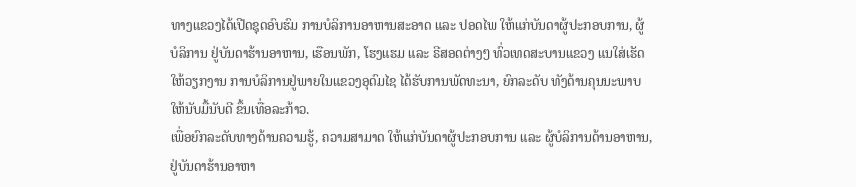ທາງແຂວງໄດ້ເປີດຊຸດອົບຮົມ ການບໍລິການອາຫານສະອາດ ແລະ ປອດໄພ ໃຫ້ແກ່ບັນດາຜູ້ປະກອບການ, ຜູ້ບໍລິການ ຢູ່ບັນດາຮ້ານອາຫານ, ເຮືອນພັກ, ໂຮງແຮມ ແລະ ຣີສອດຕ່າງໆ ທົ່ວເທດສະບານແຂວງ ແນໃສ່ເຮັດໃຫ້ວຽກງານ ການບໍລິການຢູ່ພາຍໃນແຂວງອຸດົມໄຊ ໄດ້ຮັບການພັດທະນາ, ຍົກລະດັບ ທັງດ້ານຄຸນນະພາບ ໃຫ້ນັບມື້ນັບດີ ຂຶ້ນເທື່ອລະກ້າວ.
ເພື່ອຍົກລະດັບທາງດ້ານຄວາມຮູ້, ຄວາມສາມາດ ໃຫ້ແກ່ບັນດາຜູ້ປະກອບການ ແລະ ຜູ້ບໍລິການດ້ານອາຫານ, ຢູ່ບັນດາຮ້ານອາຫາ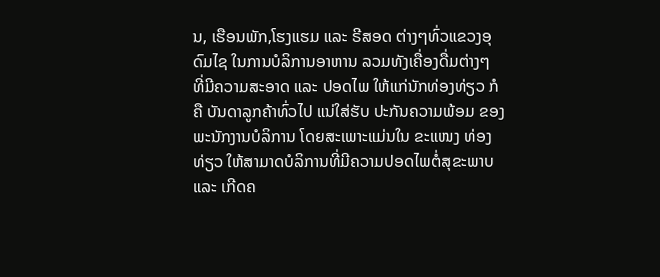ນ, ເຮືອນພັກ,ໂຮງແຮມ ແລະ ຣີສອດ ຕ່າງໆທົ່ວແຂວງອຸດົມໄຊ ໃນການບໍລິການອາຫານ ລວມທັງເຄື່ອງດື່ມຕ່າງໆ ທີ່ມີຄວາມສະອາດ ແລະ ປອດໄພ ໃຫ້ແກ່ນັກທ່ອງທ່ຽວ ກໍຄື ບັນດາລູກຄ້າທົ່ວໄປ ແນ່ໃສ່ຮັບ ປະກັນຄວາມພ້ອມ ຂອງພະນັກງານບໍລິການ ໂດຍສະເພາະແມ່ນໃນ ຂະແໜງ ທ່ອງທ່ຽວ ໃຫ້ສາມາດບໍລິການທີ່ມີຄວາມປອດໄພຕໍ່ສຸຂະພາບ ແລະ ເກີດຄ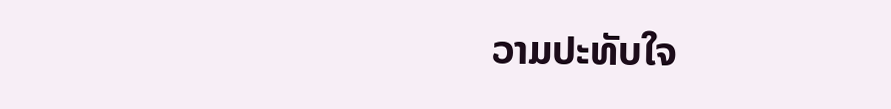ວາມປະທັບໃຈ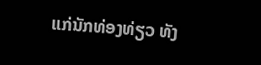ແກ່ນັກທ່ອງທ່ຽວ ທັງ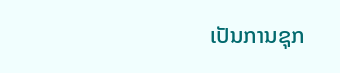ເປັນການຊຸກ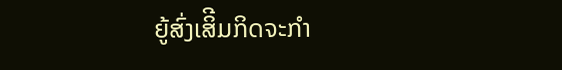ຍູ້ສົ່ງເສິີມກິດຈະກຳ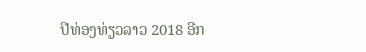ປີທ່ອງທ່ຽວລາວ 2018 ອີກ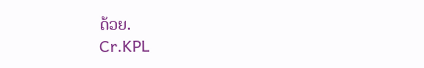ດ້ວຍ.
Cr.KPL